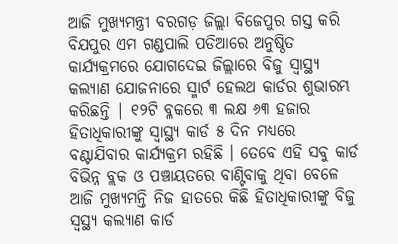ଆଜି ମୁଖ୍ୟମନ୍ତ୍ରୀ ବରଗଡ଼ ଜିଲ୍ଲା ବିଜେପୁର ଗସ୍ତ କରି ବିଯପୁର ଏମ ଗଣ୍ଡପାଲି ପଡିଆରେ ଅନୁଷ୍ଠିତ କାର୍ଯ୍ୟକ୍ରମରେ ଯୋଗଦେଇ ଜିଲ୍ଲାରେ ବିଜୁ ସ୍ୱାସ୍ଥ୍ୟ କଲ୍ୟାଣ ଯୋଜନାରେ ସ୍ମାର୍ଟ ହେଲଥ କାର୍ଡର ଶୁଭାରମ୍ଭ କରିଛନ୍ତି | ୧୨ଟି ବ୍ଳକରେ ୩ ଲକ୍ଷ ୬୩ ହଜାର ହିତାଧିକାରୀଙ୍କୁ ସ୍ୱାସ୍ଥ୍ୟ କାର୍ଡ ୫ ଦିନ ମଧ୍ୟରେ ବଣ୍ଟାଯିବାର କାର୍ଯ୍ୟକ୍ରମ ରହିଛି । ତେବେ ଏହି ସବୁ କାର୍ଡ ବିଭିନ୍ନ ବ୍ଲକ ଓ ପଞ୍ଚାୟତରେ ବାଣ୍ଟିବାକୁ ଥିବା ବେଳେ ଆଜି ମୁଖ୍ୟମନ୍ତି ନିଜ ହାତରେ କିଛି ହିତାଧିକାରୀଙ୍କୁ ବିଜୁ ସ୍ୱସ୍ଥ୍ୟ କଲ୍ୟାଣ କାର୍ଡ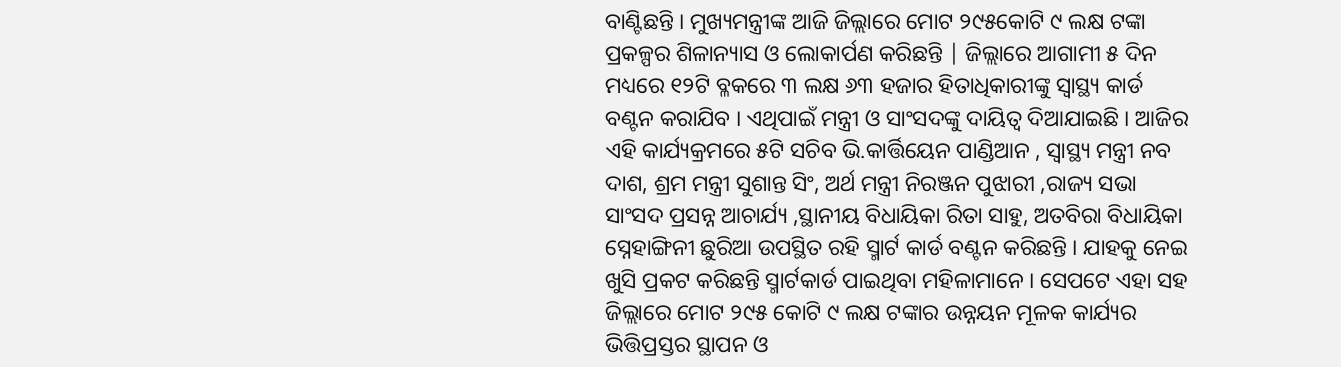ବାଣ୍ଟିଛନ୍ତି । ମୁଖ୍ୟମନ୍ତ୍ରୀଙ୍କ ଆଜି ଜିଲ୍ଲାରେ ମୋଟ ୨୯୫କୋଟି ୯ ଲକ୍ଷ ଟଙ୍କା ପ୍ରକଳ୍ପର ଶିଳାନ୍ୟାସ ଓ ଲୋକାର୍ପଣ କରିଛନ୍ତି | ଜିଲ୍ଲାରେ ଆଗାମୀ ୫ ଦିନ ମଧ୍ୟରେ ୧୨ଟି ବ୍ଳକରେ ୩ ଲକ୍ଷ ୬୩ ହଜାର ହିତାଧିକାରୀଙ୍କୁ ସ୍ୱାସ୍ଥ୍ୟ କାର୍ଡ ବଣ୍ଟନ କରାଯିବ । ଏଥିପାଇଁ ମନ୍ତ୍ରୀ ଓ ସାଂସଦଙ୍କୁ ଦାୟିତ୍ବ ଦିଆଯାଇଛି । ଆଜିର ଏହି କାର୍ଯ୍ୟକ୍ରମରେ ୫ଟି ସଚିବ ଭି.କାର୍ତ୍ତିୟେନ ପାଣ୍ଡିଆନ , ସ୍ୱାସ୍ଥ୍ୟ ମନ୍ତ୍ରୀ ନବ ଦାଶ, ଶ୍ରମ ମନ୍ତ୍ରୀ ସୁଶାନ୍ତ ସିଂ, ଅର୍ଥ ମନ୍ତ୍ରୀ ନିରଞ୍ଜନ ପୁଝାରୀ ,ରାଜ୍ୟ ସଭା ସାଂସଦ ପ୍ରସନ୍ନ ଆଚାର୍ଯ୍ୟ ,ସ୍ଥାନୀୟ ବିଧାୟିକା ରିତା ସାହୁ, ଅତବିରା ବିଧାୟିକା ସ୍ନେହାଙ୍ଗିନୀ ଛୁରିଆ ଉପସ୍ଥିତ ରହି ସ୍ମାର୍ଟ କାର୍ଡ ବଣ୍ଟନ କରିଛନ୍ତି । ଯାହକୁ ନେଇ ଖୁସି ପ୍ରକଟ କରିଛନ୍ତି ସ୍ମାର୍ଟକାର୍ଡ ପାଇଥିବା ମହିଳାମାନେ । ସେପଟେ ଏହା ସହ ଜିଲ୍ଲାରେ ମୋଟ ୨୯୫ କୋଟି ୯ ଲକ୍ଷ ଟଙ୍କାର ଉନ୍ନୟନ ମୂଳକ କାର୍ଯ୍ୟର ଭିତ୍ତିପ୍ରସ୍ତର ସ୍ଥାପନ ଓ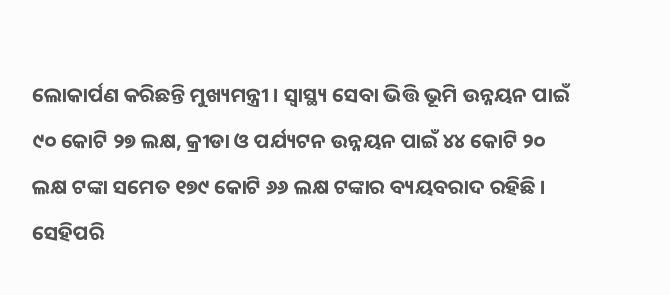ଲୋକାର୍ପଣ କରିଛନ୍ତି ମୁଖ୍ୟମନ୍ତ୍ରୀ । ସ୍ୱାସ୍ଥ୍ୟ ସେବା ଭିତ୍ତି ଭୂମି ଉନ୍ନୟନ ପାଇଁ ୯୦ କୋଟି ୨୭ ଲକ୍ଷ, କ୍ରୀଡା ଓ ପର୍ଯ୍ୟଟନ ଉନ୍ନୟନ ପାଇଁ ୪୪ କୋଟି ୨୦ ଲକ୍ଷ ଟଙ୍କା ସମେତ ୧୭୯ କୋଟି ୬୬ ଲକ୍ଷ ଟଙ୍କାର ବ୍ୟୟବରାଦ ରହିଛି । ସେହିପରି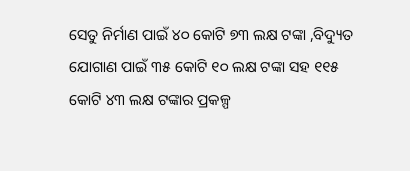ସେତୁ ନିର୍ମାଣ ପାଇଁ ୪୦ କୋଟି ୭୩ ଲକ୍ଷ ଟଙ୍କା ,ବିଦ୍ୟୁତ ଯୋଗାଣ ପାଇଁ ୩୫ କୋଟି ୧୦ ଲକ୍ଷ ଟଙ୍କା ସହ ୧୧୫ କୋଟି ୪୩ ଲକ୍ଷ ଟଙ୍କାର ପ୍ରକଳ୍ପ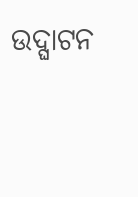ଉଦ୍ଘାଟନ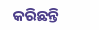କରିଛନ୍ତି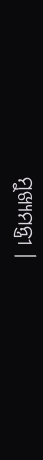ମୁଖ୍ୟମନ୍ତ୍ରୀ ।